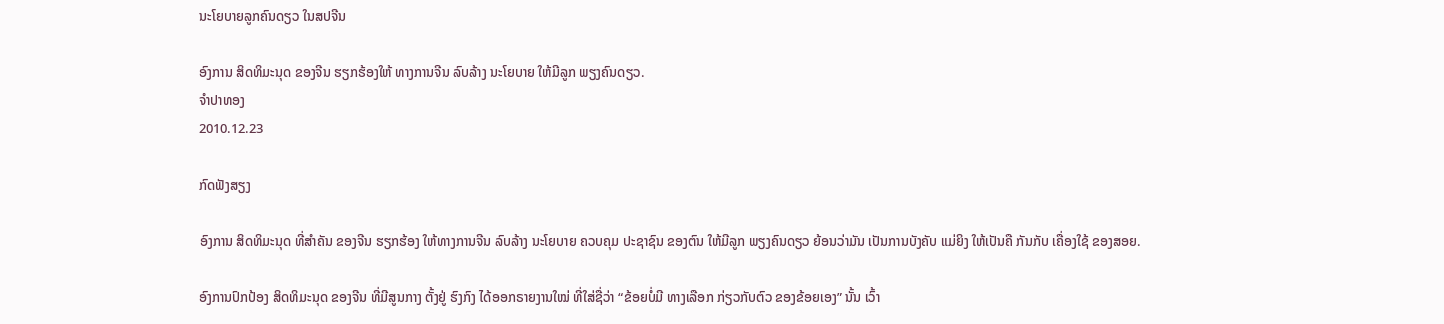ນະໂຍບາຍລູກຄົນດຽວ ໃນສປຈີນ

ອົງການ ສິດທິມະນຸດ ຂອງຈີນ ຮຽກຮ້ອງໃຫ້ ທາງການຈີນ ລົບລ້າງ ນະໂຍບາຍ ໃຫ້ມີລູກ ພຽງຄົນດຽວ.
ຈໍາປາທອງ
2010.12.23

ກົດຟັງສຽງ

ອົງການ ສິດທິມະນຸດ ທີ່ສຳຄັນ ຂອງຈີນ ຮຽກຮ້ອງ ໃຫ້ທາງການຈີນ ລົບລ້າງ ນະໂຍບາຍ ຄວບຄຸມ ປະຊາຊົນ ຂອງຕົນ ໃຫ້ມີລູກ ພຽງຄົນດຽວ ຍ້ອນວ່າມັນ ເປັນການບັງຄັບ ແມ່ຍິງ ໃຫ້ເປັນຄື ກັນກັບ ເຄື່ອງໃຊ້ ຂອງສອຍ.

ອົງການປົກປ້ອງ ສິດທິມະນຸດ ຂອງຈີນ ທີ່ມີສູນກາງ ຕັ້ງຢູ່ ຮົງກົງ ໄດ້ອອກຣາຍງານໃໝ່ ທີ່ໃສ່ຊື່ວ່າ “ຂ້ອຍບໍ່ມີ ທາງເລືອກ ກ່ຽວກັບຕົວ ຂອງຂ້ອຍເອງ” ນັ້ນ ເວົ້າ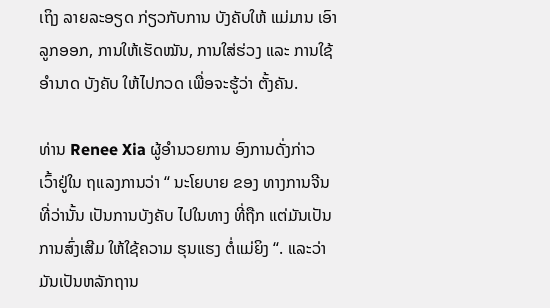ເຖິງ ລາຍລະອຽດ ກ່ຽວກັບການ ບັງຄັບໃຫ້ ແມ່ມານ ເອົາລູກອອກ, ການໃຫ້ເຮັດໝັນ, ການໃສ່ຮ່ວງ ແລະ ການໃຊ້ອຳນາດ ບັງຄັບ ໃຫ້ໄປກວດ ເພື່ອຈະຮູ້ວ່າ ຕັ້ງຄັນ.

ທ່ານ Renee Xia ຜູ້ອຳນວຍການ ອົງການດັ່ງກ່າວ ເວົ້າຢູ່ໃນ ຖແລງການວ່າ “ ນະໂຍບາຍ ຂອງ ທາງການຈີນ ທີ່ວ່ານັ້ນ ເປັນການບັງຄັບ ໄປໃນທາງ ທີ່ຖືກ ແຕ່ມັນເປັນ ການສົ່ງເສີມ ໃຫ້ໃຊ້ຄວາມ ຮຸນແຮງ ຕໍ່ແມ່ຍິງ “. ແລະວ່າ ມັນເປັນຫລັກຖານ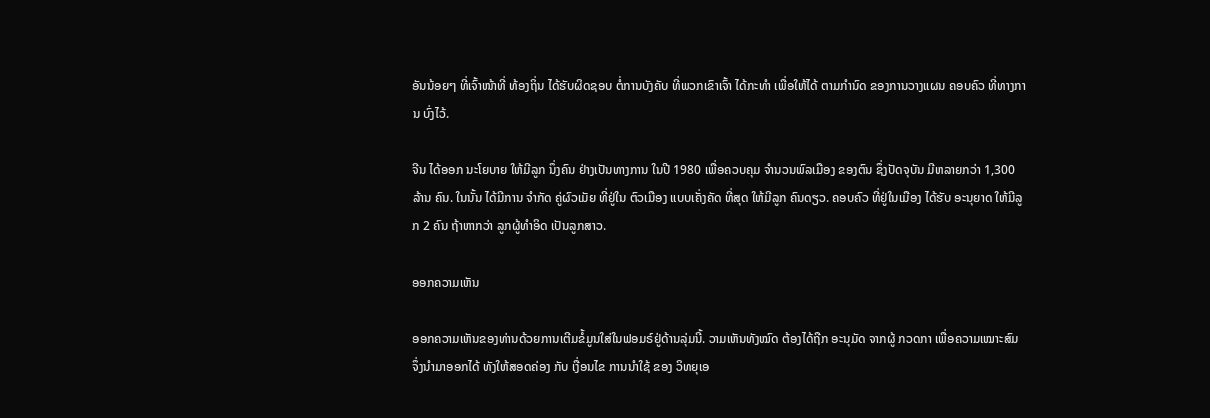ອັນນ້ອຍໆ ທີ່ເຈົ້າໜ້າທີ່ ທ້ອງຖິ່ນ ໄດ້ຮັບຜິດຊອບ ຕໍ່ການບັງຄັບ ທີ່ພວກເຂົາເຈົ້າ ໄດ້ກະທຳ ເພື່ອໃຫ້ໄດ້ ຕາມກຳນົດ ຂອງການວາງແຜນ ຄອບຄົວ ທີ່ທາງການ ບົ່ງໄວ້.

ຈີນ ໄດ້ອອກ ນະໂຍບາຍ ໃຫ້ມີລູກ ນຶ່ງຄົນ ຢ່າງເປັນທາງການ ໃນປີ 1980 ເພື່ອຄວບຄຸມ ຈຳນວນພົລເມືອງ ຂອງຕົນ ຊຶ່ງປັດຈຸບັນ ມີຫລາຍກວ່າ 1,300 ລ້ານ ຄົນ. ໃນນັ້ນ ໄດ້ມີການ ຈຳກັດ ຄູ່ຜົວເມັຍ ທີ່ຢູ່ໃນ ຕົວເມືອງ ແບບເຄັ່ງຄັດ ທີ່ສຸດ ໃຫ້ມີລູກ ຄົນດຽວ. ຄອບຄົວ ທີ່ຢູ່ໃນເມືອງ ໄດ້ຮັບ ອະນຸຍາດ ໃຫ້ມີລູກ 2 ຄົນ ຖ້າຫາກວ່າ ລູກຜູ້ທຳອິດ ເປັນລູກສາວ.

ອອກຄວາມເຫັນ

ອອກຄວາມເຫັນຂອງທ່ານດ້ວຍການເຕີມຂໍ້ມູນໃສ່ໃນຟອມຣ໌ຢູ່ດ້ານລຸ່ມນີ້. ວາມເຫັນທັງໝົດ ຕ້ອງໄດ້ຖືກ ອະນຸມັດ ຈາກຜູ້ ກວດກາ ເພື່ອຄວາມເໝາະສົມ ຈຶ່ງນໍາມາອອກໄດ້ ທັງໃຫ້ສອດຄ່ອງ ກັບ ເງື່ອນໄຂ ການນຳໃຊ້ ຂອງ ວິທຍຸເອ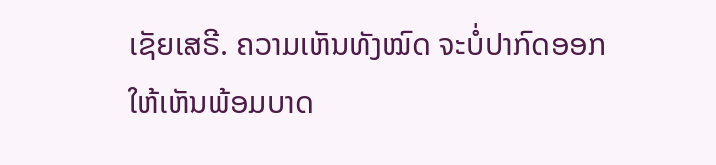ເຊັຍເສຣີ. ຄວາມເຫັນທັງໝົດ ຈະບໍ່ປາກົດອອກ ໃຫ້ເຫັນພ້ອມບາດ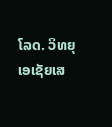ໂລດ. ວິທຍຸເອເຊັຍເສ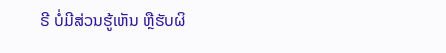ຣີ ບໍ່ມີສ່ວນຮູ້ເຫັນ ຫຼືຮັບຜິ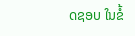ດຊອບ ໃນຂໍ້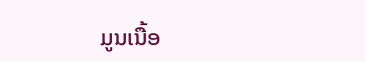ມູນເນື້ອ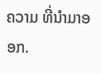ຄວາມ ທີ່ນໍາມາອອກ.